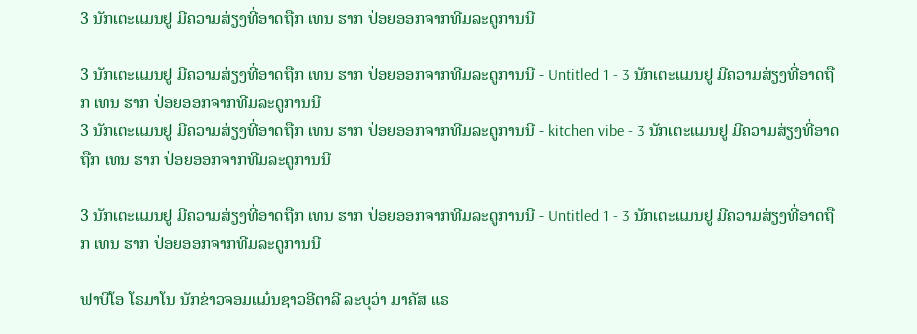3 ນັກເຕະແມນຢູ ມີຄວາມສ່ຽງທີ່ອາດຖືກ ເທນ ຮາກ ປ່ອຍອອກຈາກທີມລະດູການນີ

3 ນັກເຕະແມນຢູ ມີຄວາມສ່ຽງທີ່ອາດຖືກ ເທນ ຮາກ ປ່ອຍອອກຈາກທີມລະດູການນີ - Untitled 1 - 3 ນັກເຕະແມນຢູ ມີຄວາມສ່ຽງທີ່ອາດຖືກ ເທນ ຮາກ ປ່ອຍອອກຈາກທີມລະດູການນີ
3 ນັກເຕະແມນຢູ ມີຄວາມສ່ຽງທີ່ອາດຖືກ ເທນ ຮາກ ປ່ອຍອອກຈາກທີມລະດູການນີ - kitchen vibe - 3 ນັກເຕະແມນຢູ ມີຄວາມສ່ຽງທີ່ອາດຖືກ ເທນ ຮາກ ປ່ອຍອອກຈາກທີມລະດູການນີ

3 ນັກເຕະແມນຢູ ມີຄວາມສ່ຽງທີ່ອາດຖືກ ເທນ ຮາກ ປ່ອຍອອກຈາກທີມລະດູການນີ - Untitled 1 - 3 ນັກເຕະແມນຢູ ມີຄວາມສ່ຽງທີ່ອາດຖືກ ເທນ ຮາກ ປ່ອຍອອກຈາກທີມລະດູການນີ

ຟາບີໂອ ໂຣມາໂນ ນັກຂ່າວຈອມແມ໋ນຊາວອີຕາລີ ລະບຸວ່າ ມາຄັສ ແຣ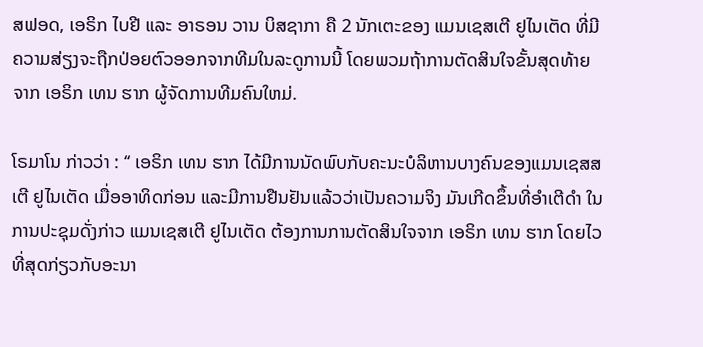ສຟອດ, ເອຣິກ ໄບຢີ ແລະ ອາຣອນ ວານ ບິສຊາກາ ຄື 2 ນັກເຕະຂອງ ແມນເຊສເຕີ ຢູໄນເຕັດ ທີ່ມີຄວາມສ່ຽງຈະຖືກປ່ອຍຕົວອອກຈາກທີມໃນລະດູການນີ້ ໂດຍພວມຖ້າການຕັດສິນໃຈຂັ້ນສຸດທ້າຍຈາກ ເອຣິກ ເທນ ຮາກ ຜູ້ຈັດການທີມຄົນໃຫມ່.

ໂຣມາໂນ ກ່າວວ່າ : ‘‘ ເອຣິກ ເທນ ຮາກ ໄດ້ມີການນັດພົບກັບຄະນະບໍລິຫານບາງຄົນຂອງແມນເຊສສເຕີ ຢູໄນເຕັດ ເມື່ອອາທິດກ່ອນ ແລະມີການຢືນຢັນແລ້ວວ່າເປັນຄວາມຈິງ ມັນເກີດຂຶ້ນທີ່ອຳເຕີດຳ ໃນການປະຊຸມດັ່ງກ່າວ ແມນເຊສເຕີ ຢູໄນເຕັດ ຕ້ອງການການຕັດສິນໃຈຈາກ ເອຣິກ ເທນ ຮາກ ໂດຍໄວທີ່ສຸດກ່ຽວກັບອະນາ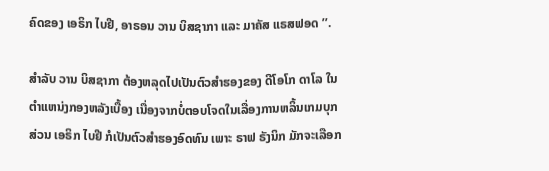ຄົດຂອງ ເອຣິກ ໄບຢີ, ອາຣອນ ວານ ບິສຊາກາ ແລະ ມາຄັສ ແຣສຟອດ ’’.

ສຳລັບ ວານ ບິສຊາກາ ຕ້ອງຫລຸດໄປເປັນຕົວສຳຮອງຂອງ ດີໂອໂກ ດາໂລ ໃນຕຳແຫນ່ງກອງຫລັງເບື້ອງ ເນື່ອງຈາກບໍ່ຕອບໂຈດໃນເລື່ອງການຫລິ້ນເກມບຸກ ສ່ວນ ເອຣິກ ໄບຢີ ກໍເປັນຕົວສຳຮອງອົດທົນ ເພາະ ຣາຟ ຣັງນິກ ມັກຈະເລືອກ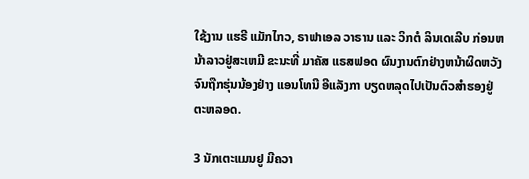ໃຊ້ງານ ແຮຣີ ແມັກໄກວ, ຣາຟາເອລ ວາຣານ ແລະ ວິກຕໍ ລິນເດເລີບ ກ່ອນຫນ້າລາວຢູ່ສະເຫມີ ຂະນະທີ່ ມາຄັສ ແຣສຟອດ ຜົນງານຕົກຢ່າງຫນ້າຜິດຫວັງ ຈົນຖືກຮຸ່ນນ້ອງຢ່າງ ແອນໂທນີ ອີແລັງກາ ບຽດຫລຸດໄປເປັນຕົວສຳຮອງຢູ່ຕະຫລອດ.

3 ນັກເຕະແມນຢູ ມີຄວາ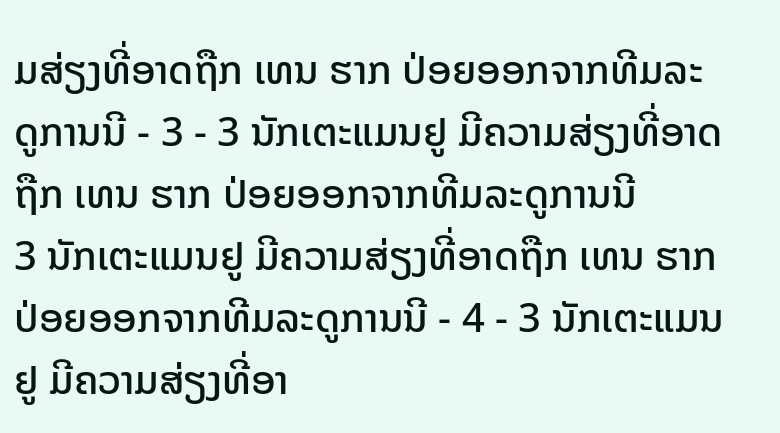ມສ່ຽງທີ່ອາດຖືກ ເທນ ຮາກ ປ່ອຍອອກຈາກທີມລະດູການນີ - 3 - 3 ນັກເຕະແມນຢູ ມີຄວາມສ່ຽງທີ່ອາດຖືກ ເທນ ຮາກ ປ່ອຍອອກຈາກທີມລະດູການນີ
3 ນັກເຕະແມນຢູ ມີຄວາມສ່ຽງທີ່ອາດຖືກ ເທນ ຮາກ ປ່ອຍອອກຈາກທີມລະດູການນີ - 4 - 3 ນັກເຕະແມນຢູ ມີຄວາມສ່ຽງທີ່ອາ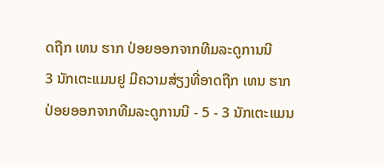ດຖືກ ເທນ ຮາກ ປ່ອຍອອກຈາກທີມລະດູການນີ
3 ນັກເຕະແມນຢູ ມີຄວາມສ່ຽງທີ່ອາດຖືກ ເທນ ຮາກ ປ່ອຍອອກຈາກທີມລະດູການນີ - 5 - 3 ນັກເຕະແມນ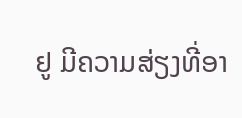ຢູ ມີຄວາມສ່ຽງທີ່ອາ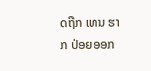ດຖືກ ເທນ ຮາກ ປ່ອຍອອກ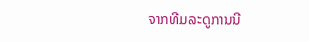ຈາກທີມລະດູການນີ